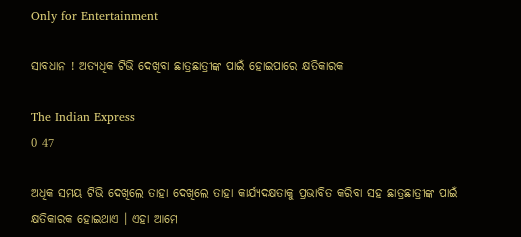Only for Entertainment

ସାବଧାନ ! ଅତ୍ୟଧିକ ଟିଭି ଦେଖିବା ଛାତ୍ରଛାତ୍ରୀଙ୍କ ପାଇଁ ହୋଇପାରେ କ୍ଷତିକାରକ

The Indian Express
0 47

ଅଧିକ ସମୟ ଟିଭି ଦେଖିଲେ ତାହା ଦେଖିଲେ ତାହା କାର୍ଯ୍ୟଦକ୍ଷତାକୁ ପ୍ରଭାବିତ କରିବା ସହ ଛାତ୍ରଛାତ୍ରୀଙ୍କ ପାଇଁ କ୍ଷତିକାରକ ହୋଇଥାଏ । ଏହା ଆମେ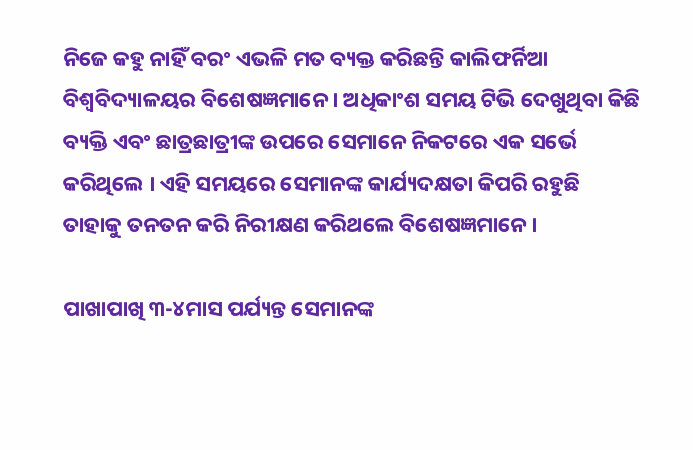ନିଜେ କହୁ ନାହିଁ ବରଂ ଏଭଳି ମତ ବ୍ୟକ୍ତ କରିଛନ୍ତି କାଲିଫର୍ନିଆ ବିଶ୍ୱବିଦ୍ୟାଳୟର ବିଶେଷଜ୍ଞମାନେ । ଅଧିକାଂଶ ସମୟ ଟିଭି ଦେଖୁଥିବା କିଛି ବ୍ୟକ୍ତି ଏବଂ ଛାତ୍ରଛାତ୍ରୀଙ୍କ ଉପରେ ସେମାନେ ନିକଟରେ ଏକ ସର୍ଭେ କରିଥିଲେ । ଏହି ସମୟରେ ସେମାନଙ୍କ କାର୍ଯ୍ୟଦକ୍ଷତା କିପରି ରହୁଛି ତାହାକୁ ତନତନ କରି ନିରୀକ୍ଷଣ କରିଥଲେ ବିଶେଷଜ୍ଞମାନେ ।

ପାଖାପାଖି ୩-୪ମାସ ପର୍ଯ୍ୟନ୍ତ ସେମାନଙ୍କ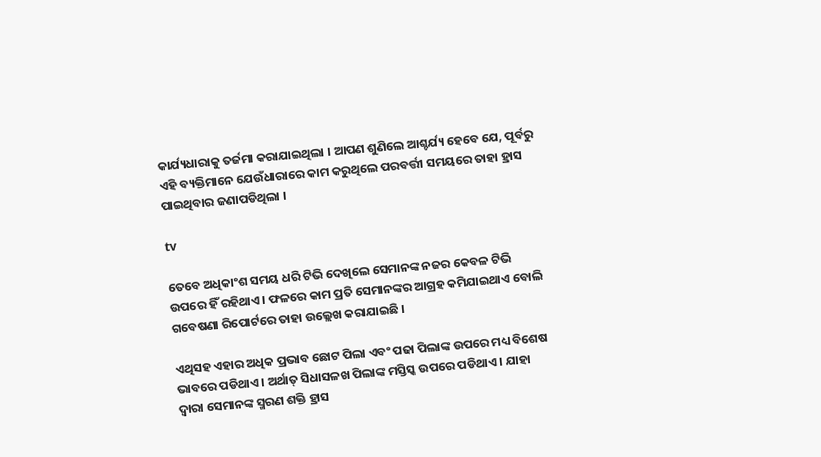କାର୍ଯ୍ୟଧାରାକୁ ତର୍ଜମା କରାଯାଇଥିଲା । ଆପଣ ଶୁଣିଲେ ଆଶ୍ଚର୍ଯ୍ୟ ହେବେ ଯେ, ପୂର୍ବରୁ ଏହି ବ୍ୟକ୍ତିମାନେ ଯେଉଁଧାରାରେ କାମ କରୁଥିଲେ ପରବର୍ତ୍ତୀ ସମୟରେ ତାହା ହ୍ରାସ ପାଇଥିବାର ଜଣାପଡିଥିଲା ।

tv

ତେବେ ଅଧିକାଂଶ ସମୟ ଧରି ଟିଭି ଦେଖିଲେ ସେମାନଙ୍କ ନଜର କେବଳ ଟିଭି ଉପରେ ହିଁ ରହିଥାଏ । ଫଳରେ କାମ ପ୍ରତି ସେମାନଙ୍କର ଆଗ୍ରହ କମିଯାଇଥାଏ ବୋଲି ଗବେଷଣା ରିପୋର୍ଟରେ ତାହା ଉଲ୍ଲେଖ କରାଯାଇଛି ।

ଏଥିସହ ଏହାର ଅଧିକ ପ୍ରଭାବ ଛୋଟ ପିଲା ଏବଂ ପଢା ପିଲାଙ୍କ ଉପରେ ମଧ୍ୟ ବିଶେଷ ଭାବରେ ପଡିଥାଏ । ଅର୍ଥାତ୍ ସିଧାସଳଖ ପିଲାଙ୍କ ମସ୍ତିସ୍କ ଉପରେ ପଡିଥାଏ । ଯାହା ଦ୍ୱାରା ସେମାନଙ୍କ ସ୍ମରଣ ଶକ୍ତି ହ୍ରାସ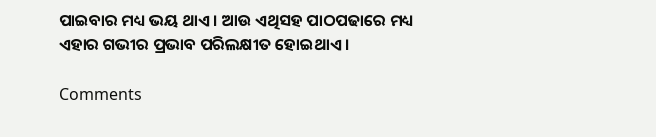ପାଇବାର ମଧ୍ୟ ଭୟ ଥାଏ । ଆଉ ଏଥିସହ ପାଠପଢାରେ ମଧ୍ୟ ଏହାର ଗଭୀର ପ୍ରଭାବ ପରିଲକ୍ଷୀତ ହୋଇଥାଏ ।

Comments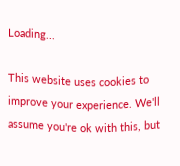Loading...

This website uses cookies to improve your experience. We'll assume you're ok with this, but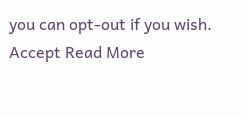you can opt-out if you wish. Accept Read More